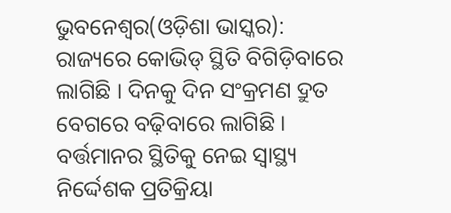ଭୁବନେଶ୍ୱର(ଓଡ଼ିଶା ଭାସ୍କର): ରାଜ୍ୟରେ କୋଭିଡ୍ ସ୍ଥିତି ବିଗିଡ଼ିବାରେ ଲାଗିଛି । ଦିନକୁ ଦିନ ସଂକ୍ରମଣ ଦ୍ରୁତ ବେଗରେ ବଢ଼ିବାରେ ଲାଗିଛି । ବର୍ତ୍ତମାନର ସ୍ଥିତିକୁ ନେଇ ସ୍ୱାସ୍ଥ୍ୟ ନିର୍ଦ୍ଦେଶକ ପ୍ରତିକ୍ରିୟା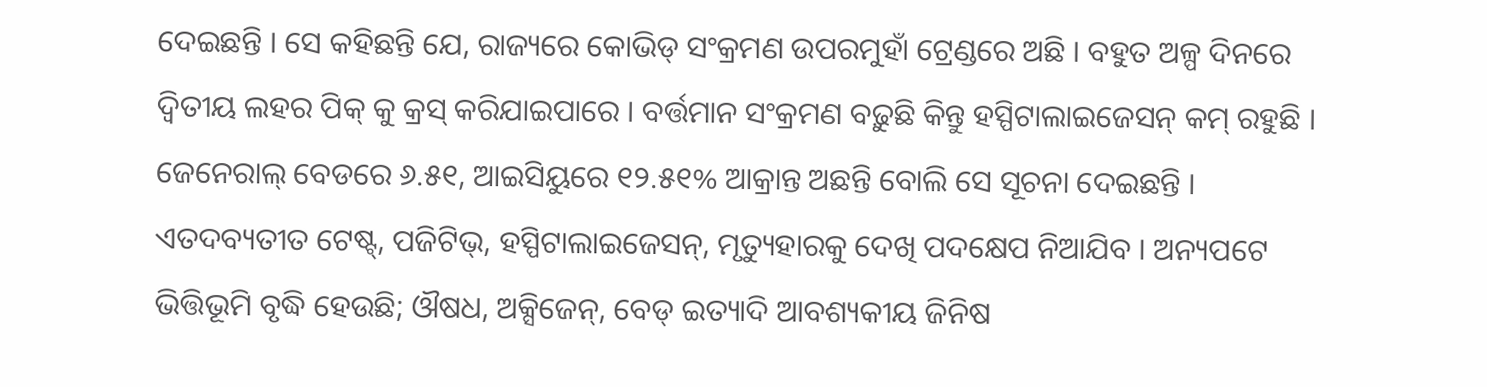ଦେଇଛନ୍ତି । ସେ କହିଛନ୍ତି ଯେ, ରାଜ୍ୟରେ କୋଭିଡ୍ ସଂକ୍ରମଣ ଉପରମୁହାଁ ଟ୍ରେଣ୍ଡରେ ଅଛି । ବହୁତ ଅଳ୍ପ ଦିନରେ ଦ୍ୱିତୀୟ ଲହର ପିକ୍ କୁ କ୍ରସ୍ କରିଯାଇପାରେ । ବର୍ତ୍ତମାନ ସଂକ୍ରମଣ ବଢ଼ୁଛି କିନ୍ତୁ ହସ୍ପିଟାଲାଇଜେସନ୍ କମ୍ ରହୁଛି । ଜେନେରାଲ୍ ବେଡରେ ୬.୫୧, ଆଇସିୟୁରେ ୧୨.୫୧% ଆକ୍ରାନ୍ତ ଅଛନ୍ତି ବୋଲି ସେ ସୂଚନା ଦେଇଛନ୍ତି ।
ଏତଦବ୍ୟତୀତ ଟେଷ୍ଟ୍, ପଜିଟିଭ୍, ହସ୍ପିଟାଲାଇଜେସନ୍, ମୃତ୍ୟୁହାରକୁ ଦେଖି ପଦକ୍ଷେପ ନିଆଯିବ । ଅନ୍ୟପଟେ ଭିତ୍ତିଭୂମି ବୃଦ୍ଧି ହେଉଛି; ଔଷଧ, ଅକ୍ସିଜେନ୍, ବେଡ୍ ଇତ୍ୟାଦି ଆବଶ୍ୟକୀୟ ଜିନିଷ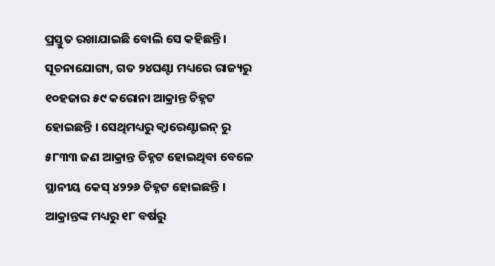ପ୍ରସ୍ତୁତ ରଖାଯାଇଛି ବୋଲି ସେ କହିଛନ୍ତି । ସୂଚନାଯୋଗ୍ୟ, ଗତ ୨୪ଘଣ୍ଟା ମଧ୍ୟରେ ରାଜ୍ୟରୁ ୧୦ହଜାର ୫୯ କରୋନା ଆକ୍ରାନ୍ତ ଚିହ୍ନଟ ହୋଇଛନ୍ତି । ସେଥିମଧ୍ୟରୁ କ୍ୱାରେଣ୍ଟାଇନ୍ ରୁ ୫୮୩୩ ଜଣ ଆକ୍ରାନ୍ତ ଚିହ୍ନଟ ହୋଇଥିବା ବେଳେ ସ୍ଥାନୀୟ କେସ୍ ୪୨୨୬ ଚିହ୍ନଟ ହୋଇଛନ୍ତି । ଆକ୍ରାନ୍ତଙ୍କ ମଧ୍ୟରୁ ୧୮ ବର୍ଷରୁ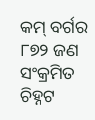କମ୍ ବର୍ଗର ୮୭୨ ଜଣ ସଂକ୍ରମିତ ଚିହ୍ନଟ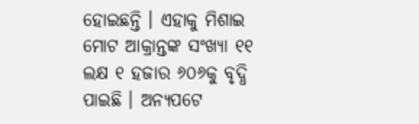ହୋଇଛନ୍ତି । ଏହାକୁ ମିଶାଇ ମୋଟ ଆକ୍ରାନ୍ତଙ୍କ ସଂଖ୍ୟା ୧୧ ଲକ୍ଷ ୧ ହଜାର ୬୦୬କୁ ବୃଦ୍ଧି ପାଇଛି । ଅନ୍ୟପଟେ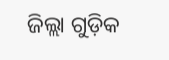ଜିଲ୍ଲା ଗୁଡ଼ିକ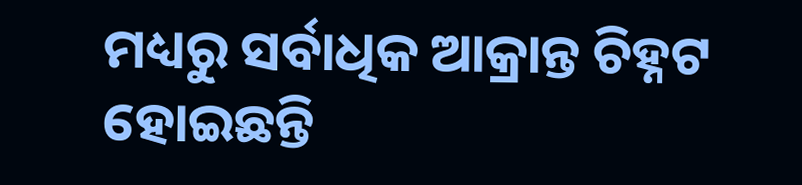ମଧ୍ୟରୁ ସର୍ବାଧିକ ଆକ୍ରାନ୍ତ ଚିହ୍ନଟ ହୋଇଛନ୍ତି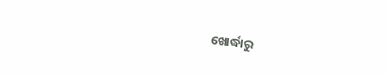ଖୋର୍ଦ୍ଧାରୁ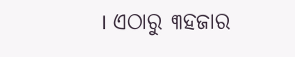। ଏଠାରୁ ୩ହଜାର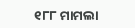୧୮୮ ମାମଲା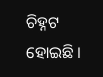ଚିହ୍ନଟ ହୋଇଛି ।